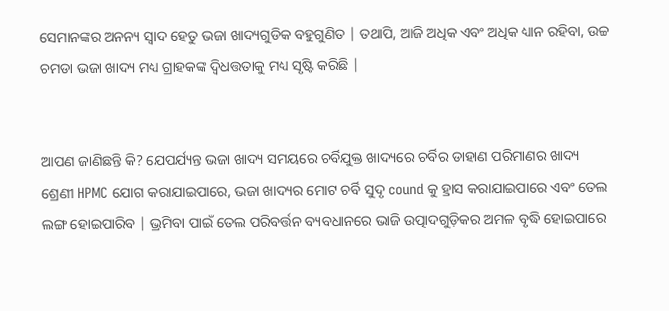ସେମାନଙ୍କର ଅନନ୍ୟ ସ୍ୱାଦ ହେତୁ ଭଜା ଖାଦ୍ୟଗୁଡିକ ବହୁଗୁଣିତ | ତଥାପି, ଆଜି ଅଧିକ ଏବଂ ଅଧିକ ଧ୍ୟାନ ରହିବା, ଉଚ୍ଚ ଚମଡା ଭଜା ଖାଦ୍ୟ ମଧ୍ୟ ଗ୍ରାହକଙ୍କ ଦ୍ୱିଧତ୍ତତାକୁ ମଧ୍ୟ ସୃଷ୍ଟି କରିଛି |


ଆପଣ ଜାଣିଛନ୍ତି କି? ଯେପର୍ଯ୍ୟନ୍ତ ଭଜା ଖାଦ୍ୟ ସମୟରେ ଚର୍ବିଯୁକ୍ତ ଖାଦ୍ୟରେ ଚର୍ବିର ଡାହାଣ ପରିମାଣର ଖାଦ୍ୟ ଶ୍ରେଣୀ HPMC ଯୋଗ କରାଯାଇପାରେ, ଭଜା ଖାଦ୍ୟର ମୋଟ ଚର୍ବି ସୁଦୃ cound କୁ ହ୍ରାସ କରାଯାଇପାରେ ଏବଂ ତେଲ ଲଙ୍ଗ ହୋଇପାରିବ | ଭ୍ରମିବା ପାଇଁ ତେଲ ପରିବର୍ତ୍ତନ ବ୍ୟବଧାନରେ ଭାଜି ଉତ୍ପାଦଗୁଡ଼ିକର ଅମଳ ବୃଦ୍ଧି ହୋଇପାରେ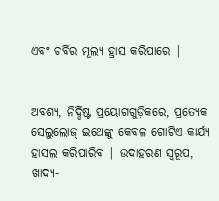ଏବଂ ଚର୍ବିର ମୂଲ୍ୟ ହ୍ରାସ କରିପାରେ |


ଅବଶ୍ୟ, ନିର୍ଦ୍ଦିଷ୍ଟ ପ୍ରୟୋଗଗୁଡ଼ିକରେ, ପ୍ରତ୍ୟେକ ସେଲୁଲୋଜ୍ ଇଥେଙ୍କୁ କେବଳ ଗୋଟିଏ କାର୍ଯ୍ୟ ହାସଲ କରିପାରିବ | ଉଦାହରଣ ସ୍ୱରୂପ, ଖାଦ୍ୟ-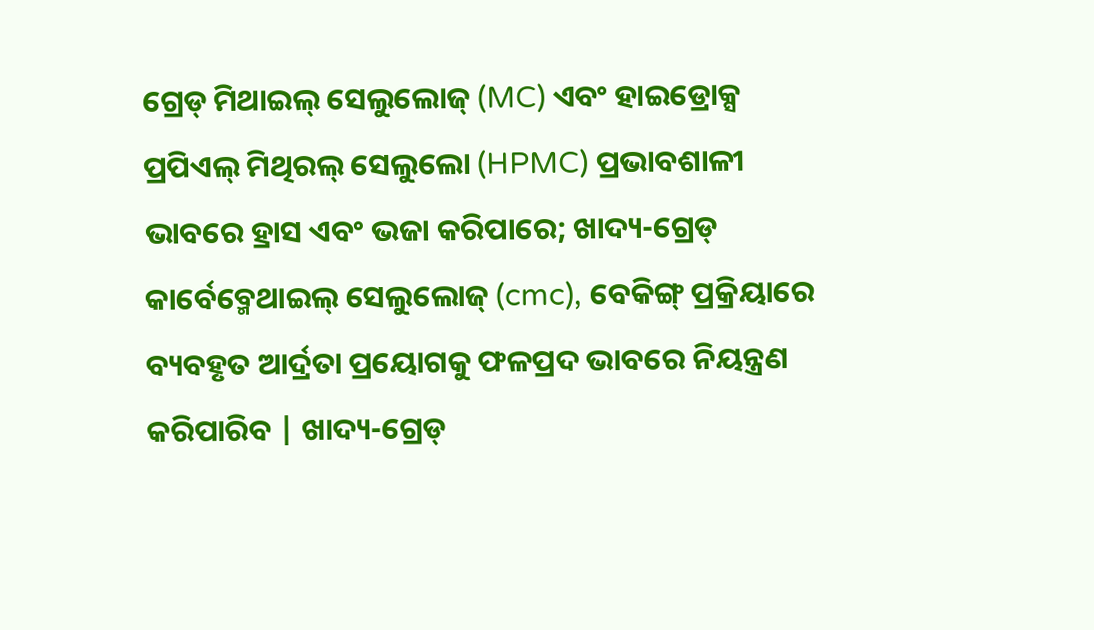ଗ୍ରେଡ୍ ମିଥାଇଲ୍ ସେଲୁଲୋଜ୍ (MC) ଏବଂ ହାଇଡ୍ରୋକ୍ସ ପ୍ରପିଏଲ୍ ମିଥିରଲ୍ ସେଲୁଲୋ (HPMC) ପ୍ରଭାବଶାଳୀ ଭାବରେ ହ୍ରାସ ଏବଂ ଭଜା କରିପାରେ; ଖାଦ୍ୟ-ଗ୍ରେଡ୍ କାର୍ବେବ୍ମେଥାଇଲ୍ ସେଲୁଲୋଜ୍ (cmc), ବେକିଙ୍ଗ୍ ପ୍ରକ୍ରିୟାରେ ବ୍ୟବହୃତ ଆର୍ଦ୍ରତା ପ୍ରୟୋଗକୁ ଫଳପ୍ରଦ ଭାବରେ ନିୟନ୍ତ୍ରଣ କରିପାରିବ | ଖାଦ୍ୟ-ଗ୍ରେଡ୍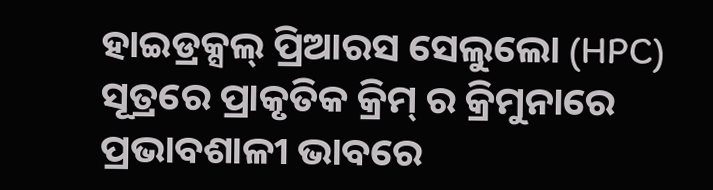ହାଇଡ୍ରକ୍ସଲ୍ ପ୍ରିଆରସ ସେଲୁଲୋ (HPC) ସୂତ୍ରରେ ପ୍ରାକୃତିକ କ୍ରିମ୍ ର କ୍ରିମୁନାରେ ପ୍ରଭାବଶାଳୀ ଭାବରେ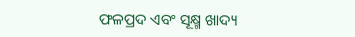ଫଳପ୍ରଦ ଏବଂ ସୂକ୍ଷ୍ମ ଖାଦ୍ୟ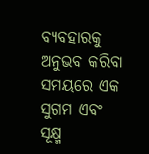ବ୍ୟବହାରକୁ ଅନୁଭବ କରିବା ସମୟରେ ଏକ ସୁଗମ ଏବଂ ସୂକ୍ଷ୍ମ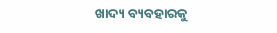ଖାଦ୍ୟ ବ୍ୟବହାରକୁ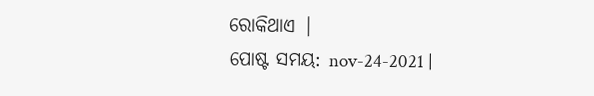ରୋକିଥାଏ |
ପୋଷ୍ଟ ସମୟ: nov-24-2021 |